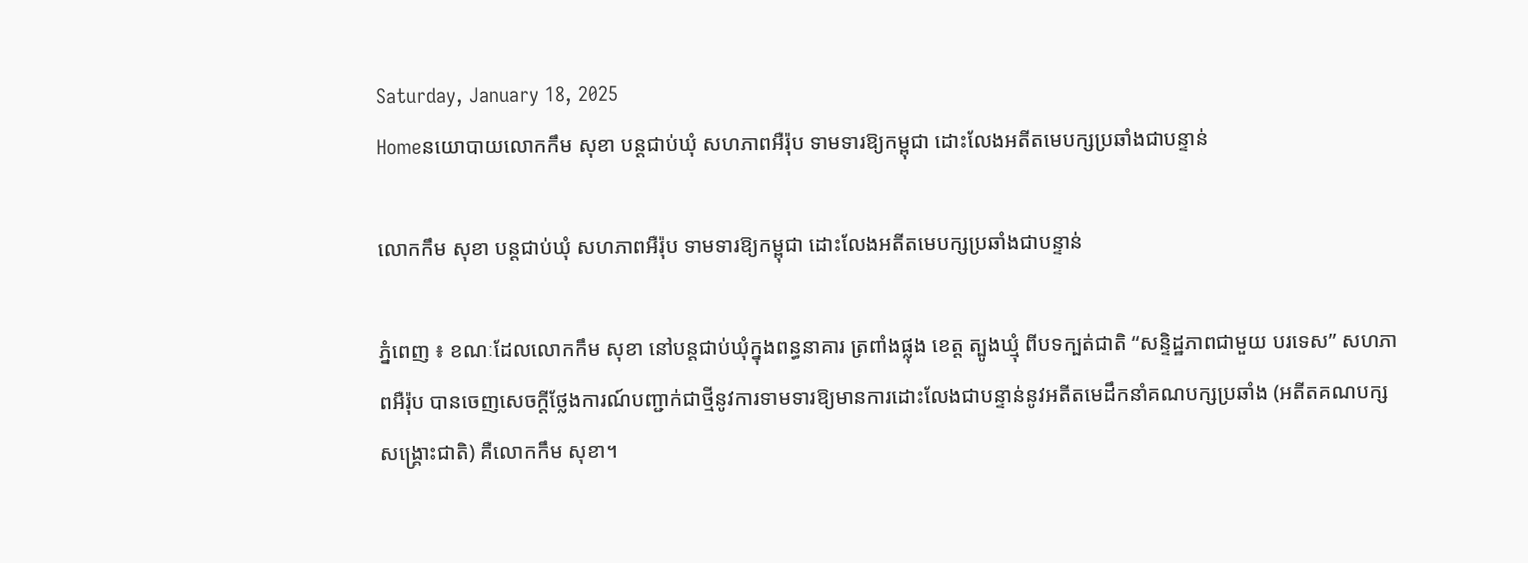Saturday, January 18, 2025
Homeនយោបាយលោកកឹម សុខា បន្តជាប់ឃុំ សហភាពអឺរ៉ុប ទាមទារឱ្យកម្ពុជា ដោះលែងអតីតមេបក្សប្រឆាំងជាបន្ទាន់

លោកកឹម សុខា បន្តជាប់ឃុំ សហភាពអឺរ៉ុប ទាមទារឱ្យកម្ពុជា ដោះលែងអតីតមេបក្សប្រឆាំងជាបន្ទាន់

ភ្នំពេញ ៖ ខណៈដែលលោកកឹម សុខា នៅបន្តជាប់ឃុំក្នុងពន្ធនាគារ ត្រពាំងផ្លុង ខេត្ត ត្បូងឃ្មុំ ពីបទក្បត់ជាតិ “សន្ទិដ្ឋភាពជាមួយ បរទេស” សហភាពអឺរ៉ុប បានចេញសេចក្តីថ្លែងការណ៍បញ្ជាក់ជាថ្មីនូវការទាមទារឱ្យមានការដោះលែងជាបន្ទាន់នូវអតីតមេដឹកនាំគណបក្សប្រឆាំង (អតីតគណបក្សសង្គ្រោះជាតិ) គឺលោកកឹម សុខា។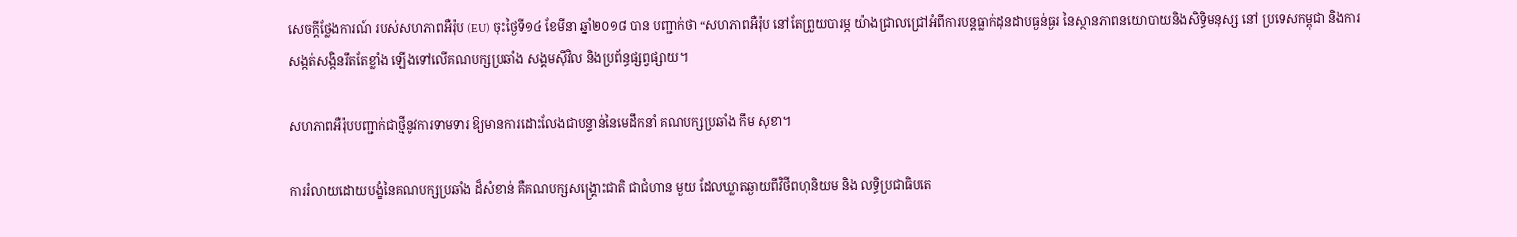សេចក្តីថ្លែងការណ៍ របស់សហភាពអឺរ៉ុប (EU) ចុះថ្ងៃទី១៤ ខែមីនា ឆ្នាំ២០១៨ បាន បញ្ជាក់ថា “សហភាពអឺរ៉ុប នៅតែព្រួយបារម្ភ យ៉ាងជ្រាលជ្រៅអំពីការបន្តធ្លាក់ដុនដាបធ្ងន់ធ្ងរ នៃស្ថានភាពនយោបាយនិងសិទ្ធិមនុស្ស នៅ ប្រទេសកម្ពុជា និងការសង្កត់សង្កិនរឹតតែខ្លាំង ឡើងទៅលើគណបក្សប្រឆាំង សង្គមស៊ីវិល និងប្រព័ន្ធផ្សព្វផ្សាយ។

សហភាពអឺរ៉ុបបញ្ជាក់ជាថ្មីនូវការទាមទារ ឱ្យមានការដោះលែងជាបន្ទាន់នៃមេដឹកនាំ គណបក្សប្រឆាំង កឹម សុខា។

ការរំលាយដោយបង្ខំនៃគណបក្សប្រឆាំង ដ៏សំខាន់ គឺគណបក្សសង្គ្រោះជាតិ ជាជំហាន មួយ ដែលឃ្លាតឆ្ងាយពីវិថីពហុនិយម និង លទ្ធិប្រជាធិបតេ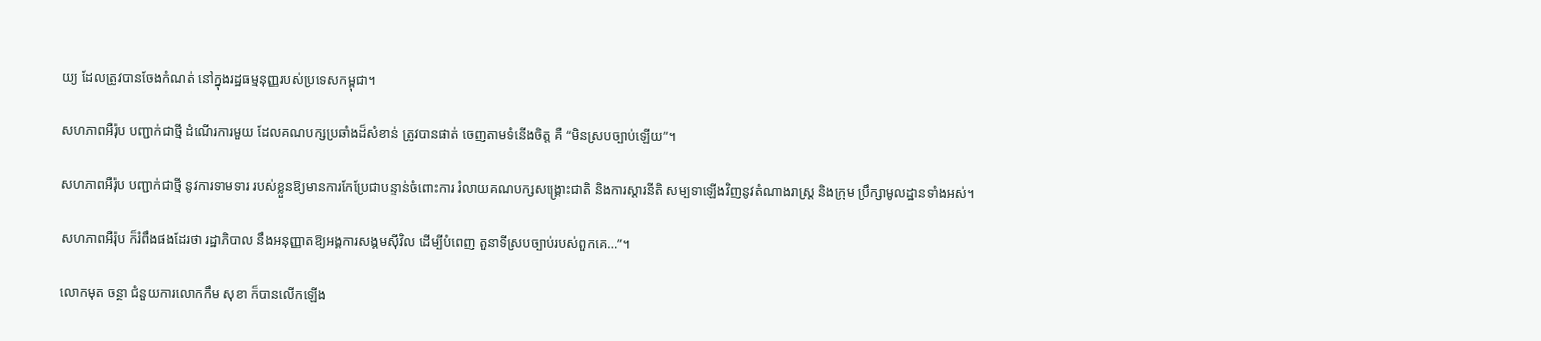យ្យ ដែលត្រូវបានចែងកំណត់ នៅក្នុងរដ្ឋធម្មនុញ្ញរបស់ប្រទេសកម្ពុជា។

សហភាពអឺរ៉ុប បញ្ជាក់ជាថ្មី ដំណើរការមួយ ដែលគណបក្សប្រឆាំងដ៏សំខាន់ ត្រូវបានផាត់ ចេញតាមទំនើងចិត្ត គឺ “មិនស្របច្បាប់ឡើយ”។

សហភាពអឺរ៉ុប បញ្ជាក់ជាថ្មី នូវការទាមទារ របស់ខ្លួនឱ្យមានការកែប្រែជាបន្ទាន់ចំពោះការ រំលាយគណបក្សសង្គ្រោះជាតិ និងការស្តារនីតិ សម្បទាឡើងវិញនូវតំណាងរាស្ត្រ និងក្រុម ប្រឹក្សាមូលដ្ឋានទាំងអស់។

សហភាពអឺរ៉ុប ក៏រំពឹងផងដែរថា រដ្ឋាភិបាល នឹងអនុញ្ញាតឱ្យអង្គការសង្គមស៊ីវិល ដើម្បីបំពេញ តួនាទីស្របច្បាប់របស់ពួកគេ…”។

លោកមុត ចន្ថា ជំនួយការលោកកឹម សុខា ក៏បានលើកឡើង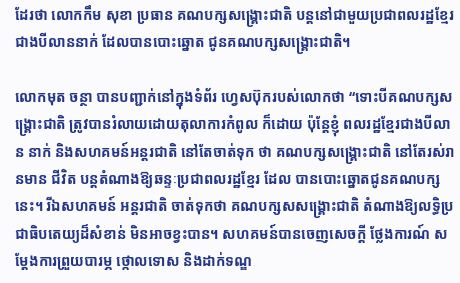ដែរថា លោកកឹម សុខា ប្រធាន គណបក្សសង្គ្រោះជាតិ បន្តនៅជាមួយប្រជាពលរដ្ឋខ្មែរជាងបីលាននាក់ ដែលបានបោះឆ្នោត ជូនគណបក្សសង្គ្រោះជាតិ។

លោកមុត ចន្ថា បានបញ្ជាក់នៅក្នុងទំព័រ ហ្វេសប៊ុករបស់លោកថា “ទោះបីគណបក្សសង្គ្រោះជាតិ ត្រូវបានរំលាយដោយតុលាការកំពូល ក៏ដោយ ប៉ុន្តែខ្ញុំ ពលរដ្ឋខ្មែរជាងបីលាន នាក់ និងសហគមន៍អន្តរជាតិ នៅតែចាត់ទុក ថា គណបក្សសង្គ្រោះជាតិ នៅតែរស់រានមាន ជីវិត បន្តតំណាងឱ្យឆន្ទៈប្រជាពលរដ្ឋខ្មែរ ដែល បានបោះឆ្នោតជូនគណបក្សនេះ។ រីឯសហគមន៍ អន្តរជាតិ ចាត់ទុកថា គណបក្សសសង្គ្រោះជាតិ តំណាងឱ្យលទ្ធិប្រជាធិបតេយ្យដ៏សំខាន់ មិនអាចខ្វះបាន។ សហគមន៍បានចេញសេចក្តី ថ្លែងការណ៍ សម្តែងការព្រួយបារម្ភ ថ្កោលទោស និងដាក់ទណ្ឌ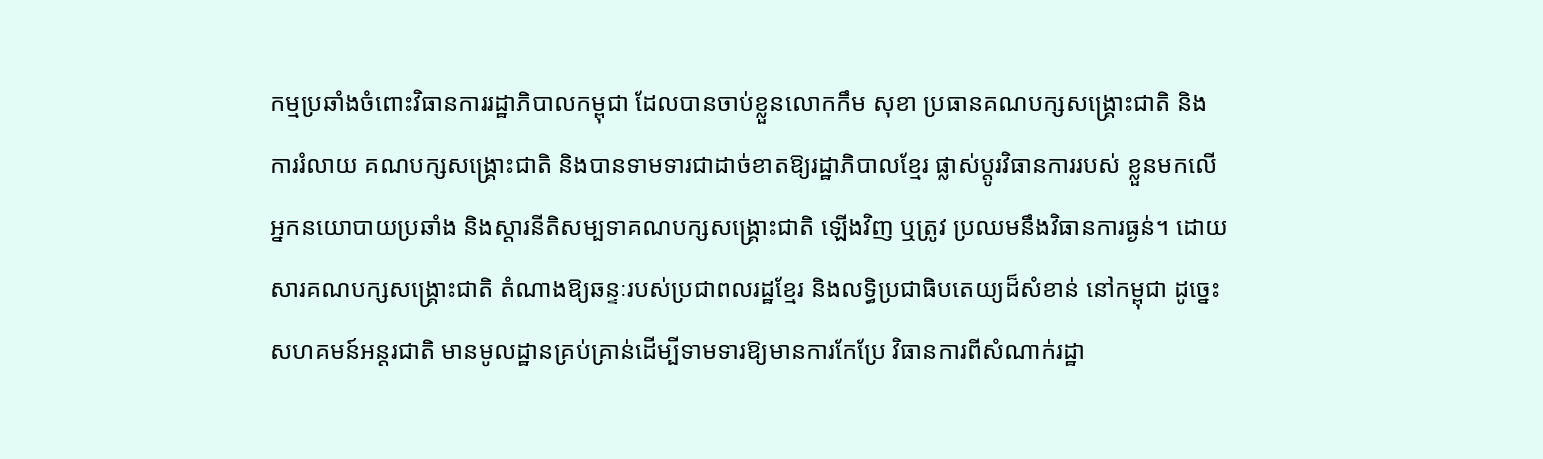កម្មប្រឆាំងចំពោះវិធានការរដ្ឋាភិបាលកម្ពុជា ដែលបានចាប់ខ្លួនលោកកឹម សុខា ប្រធានគណបក្សសង្គ្រោះជាតិ និងការរំលាយ គណបក្សសង្គ្រោះជាតិ និងបានទាមទារជាដាច់ខាតឱ្យរដ្ឋាភិបាលខ្មែរ ផ្លាស់ប្តូរវិធានការរបស់ ខ្លួនមកលើអ្នកនយោបាយប្រឆាំង និងស្តារនីតិសម្បទាគណបក្សសង្គ្រោះជាតិ ឡើងវិញ ឬត្រូវ ប្រឈមនឹងវិធានការធ្ងន់។ ដោយសារគណបក្សសង្គ្រោះជាតិ តំណាងឱ្យឆន្ទៈរបស់ប្រជាពលរដ្ឋខ្មែរ និងលទ្ធិប្រជាធិបតេយ្យដ៏សំខាន់ នៅកម្ពុជា ដូច្នេះសហគមន៍អន្តរជាតិ មានមូលដ្ឋានគ្រប់គ្រាន់ដើម្បីទាមទារឱ្យមានការកែប្រែ វិធានការពីសំណាក់រដ្ឋា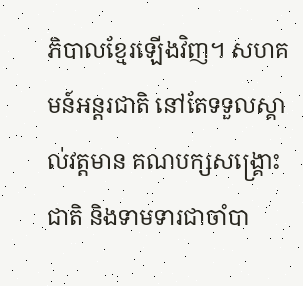ភិបាលខ្មែរឡើងវិញ។ សហគមន៍អន្តរជាតិ នៅតែទទួលស្គាល់វត្តមាន គណបក្សសង្គ្រោះជាតិ និងទាមទារជាចាំបា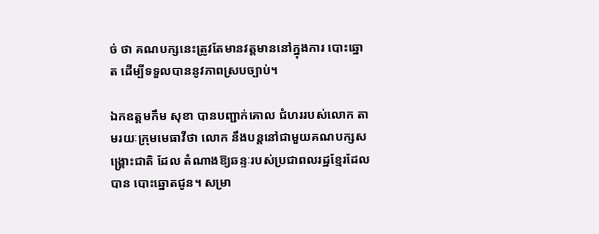ច់ ថា គណបក្សនេះត្រូវតែមានវត្តមាននៅក្នុងការ បោះឆ្នោត ដើម្បីទទួលបាននូវភាពស្របច្បាប់។

ឯកឧត្តមកឹម សុខា បានបញ្ជាក់គោល ជំហររបស់លោក តាមរយៈក្រុមមេធាវីថា លោក នឹងបន្តនៅជាមួយគណបក្សសង្គ្រោះជាតិ ដែល តំណាងឱ្យឆន្ទៈរបស់ប្រជាពលរដ្ឋខ្មែរដែលបាន បោះឆ្នោតជូន។ សម្រា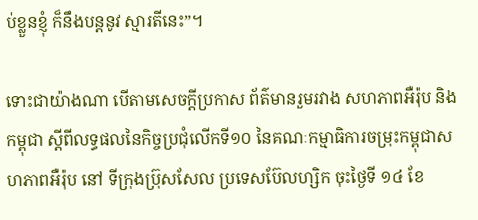ប់ខ្លួនខ្ញុំ ក៏នឹងបន្តនូវ ស្មារតីនេះ”។

ទោះជាយ៉ាងណា បើតាមសេចក្តីប្រកាស ព័ត៌មានរួមរវាង សហភាពអឺរ៉ុប និងកម្ពុជា ស្តីពីលទ្ធផលនៃកិច្ចប្រជុំលើកទី១០ នៃគណៈកម្មាធិការចម្រុះកម្ពុជាសហភាពអឺរ៉ុប នៅ ទីក្រុងប៊្រុសសែល ប្រទេសប៊ែលហ្សិក ចុះថ្ងៃទី ១៤ ខែ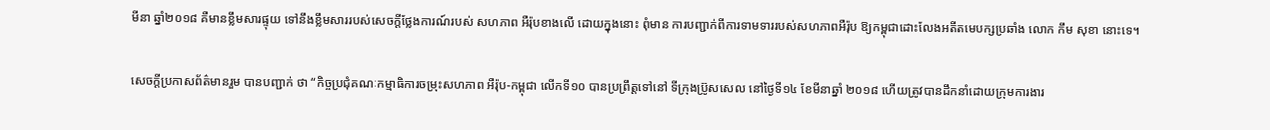មីនា ឆ្នាំ២០១៨ គឺមានខ្លឹមសារផ្ទុយ ទៅនឹងខ្លឹមសាររបស់សេចក្តីថ្លែងការណ៍របស់ សហភាព អឺរ៉ុបខាងលើ ដោយក្នុងនោះ ពុំមាន ការបញ្ជាក់ពីការទាមទាររបស់សហភាពអឺរ៉ុប ឱ្យកម្ពុជាដោះលែងអតីតមេបក្សប្រឆាំង លោក កឹម សុខា នោះទេ។

សេចក្តីប្រកាសព័ត៌មានរួម បានបញ្ជាក់ ថា “កិច្ចប្រជុំគណៈកម្មាធិការចម្រុះសហភាព អឺរ៉ុប-កម្ពុជា លើកទី១០ បានប្រព្រឹត្តទៅនៅ ទីក្រុងប៊្រូសសេល នៅថ្ងៃទី១៤ ខែមីនាឆ្នាំ ២០១៨ ហើយត្រូវបានដឹកនាំដោយក្រុមការងារ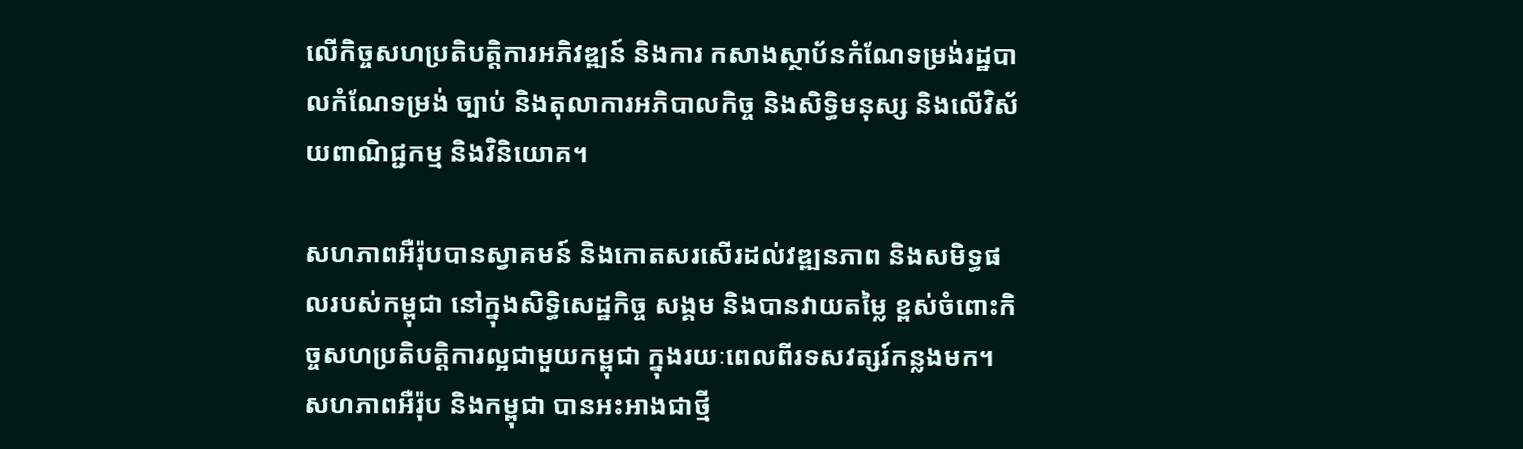លើកិច្ចសហប្រតិបត្តិការអភិវឌ្ឍន៍ និងការ កសាងស្ថាប័នកំណែទម្រង់រដ្ឋបាលកំណែទម្រង់ ច្បាប់ និងតុលាការអភិបាលកិច្ច និងសិទ្ធិមនុស្ស និងលើវិស័យពាណិជ្ជកម្ម និងវិនិយោគ។

សហភាពអឺរ៉ុបបានស្វាគមន៍ និងកោតសរសើរដល់វឌ្ឍនភាព និងសមិទ្ធផលរបស់កម្ពុជា នៅក្នុងសិទ្ធិសេដ្ឋកិច្ច សង្គម និងបានវាយតម្លៃ ខ្ពស់ចំពោះកិច្ចសហប្រតិបត្តិការល្អជាមួយកម្ពុជា ក្នុងរយៈពេលពីរទសវត្សរ៍កន្លងមក។ សហភាពអឺរ៉ុប និងកម្ពុជា បានអះអាងជាថ្មី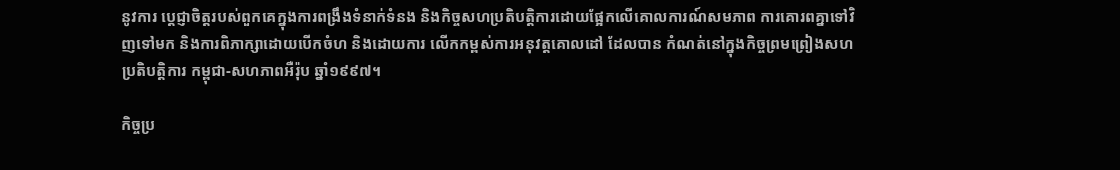នូវការ ប្តេជ្ញាចិត្តរបស់ពួកគេក្នុងការពង្រឹងទំនាក់ទំនង និងកិច្ចសហប្រតិបត្តិការដោយផ្អែកលើគោលការណ៍សមភាព ការគោរពគ្នាទៅវិញទៅមក និងការពិភាក្សាដោយបើកចំហ និងដោយការ លើកកម្ពស់ការអនុវត្តគោលដៅ ដែលបាន កំណត់នៅក្នុងកិច្ចព្រមព្រៀងសហប្រតិបត្តិការ កម្ពុជា-សហភាពអឺរ៉ុប ឆ្នាំ១៩៩៧។

កិច្ចប្រ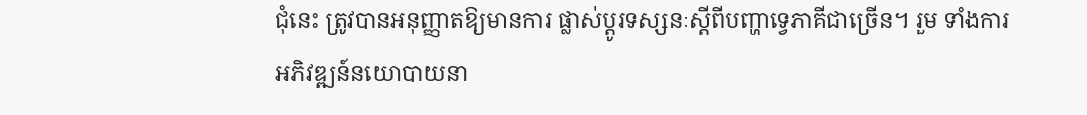ជុំនេះ ត្រូវបានអនុញ្ញាតឱ្យមានការ ផ្លាស់ប្តូរទស្សនៈស្តីពីបញ្ហាទ្វេភាគីជាច្រើន។ រួម ទាំងការអភិវឌ្ឍន៍នយោបាយនា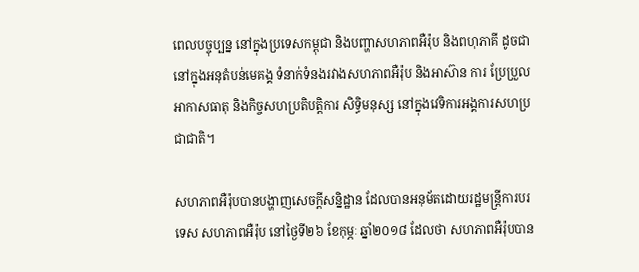ពេលបច្ចុប្បន្ន នៅក្នុងប្រទេសកម្ពុជា និងបញ្ហាសហភាពអឺរ៉ុប និងពហុភាគី ដូចជានៅក្នុងអនុតំបន់មេគង្គ ទំនាក់ទំនងរវាងសហភាពអឺរ៉ុប និងអាស៊ាន ការ ប្រែប្រួលអាកាសធាតុ និងកិច្ចសហប្រតិបត្តិការ សិទ្ធិមនុស្ស នៅក្នុងវេទិការអង្គការសហប្រជាជាតិ។

សហភាពអឺរ៉ុបបានបង្ហាញសេចក្តីសន្និដ្ឋាន ដែលបានអនុម័តដោយរដ្ឋមន្ត្រីការបរទេស សហភាពអឺរ៉ុប នៅថ្ងៃទី២៦ ខែកុម្ភៈ ឆ្នាំ២០១៨ ដែលថា សហភាពអឺរ៉ុបបាន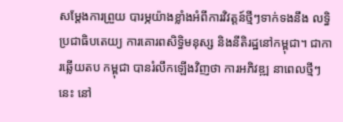សម្តែងការព្រួយ បារម្ភយ៉ាងខ្លាំងអំពីការវិវត្តន៍ថ្មីៗទាក់ទងនឹង លទ្ធិប្រជាធិបតេយ្យ ការគោរពសិទ្ធិមនុស្ស និងនីតិរដ្ឋនៅកម្ពុជា។ ជាការឆ្លើយតប កម្ពុជា បានរំលឹកឡើងវិញថា ការអភិវឌ្ឍ នាពេលថ្មីៗ នេះ នៅ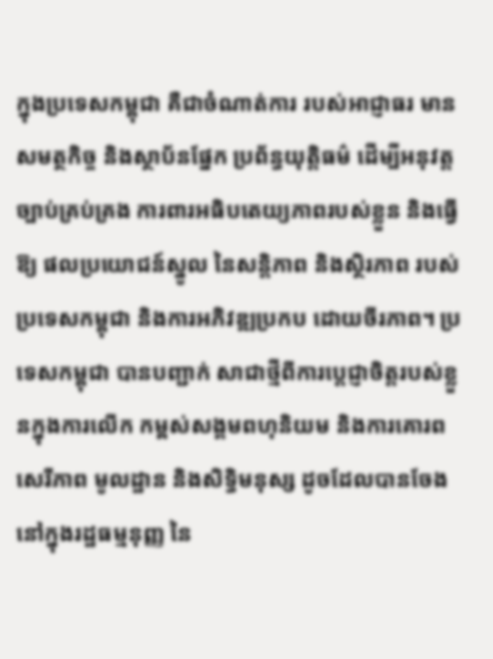ក្នុងប្រទេសកម្ពុជា គឺជាចំណាត់ការ របស់អាជ្ញាធរ មានសមត្ថកិច្ច និងស្ថាប័នផ្នែក ប្រព័ន្ធយុត្តិធម៌ ដើម្បីអនុវត្តច្បាប់គ្រប់គ្រង ការពារអធិបតេយ្យភាពរបស់ខ្លួន និងធ្វើឱ្យ ផលប្រយោជន៍ស្នូល នៃសន្តិភាព និងស្ថិរភាព របស់ប្រទេសកម្ពុជា និងការអភិវឌ្ឍប្រកប ដោយចីរភាព។ ប្រទេសកម្ពុជា បានបញ្ជាក់ សាជាថ្មីពីការប្តេជ្ញាចិត្តរបស់ខ្លួនក្នុងការលើក កម្ពស់សង្គមពហុនិយម និងការគោរពសេរីភាព មូលដ្ឋាន និងសិទ្ធិមនុស្ស ដូចដែលបានចែង នៅក្នុងរដ្ឋធម្មនុញ្ញ នៃ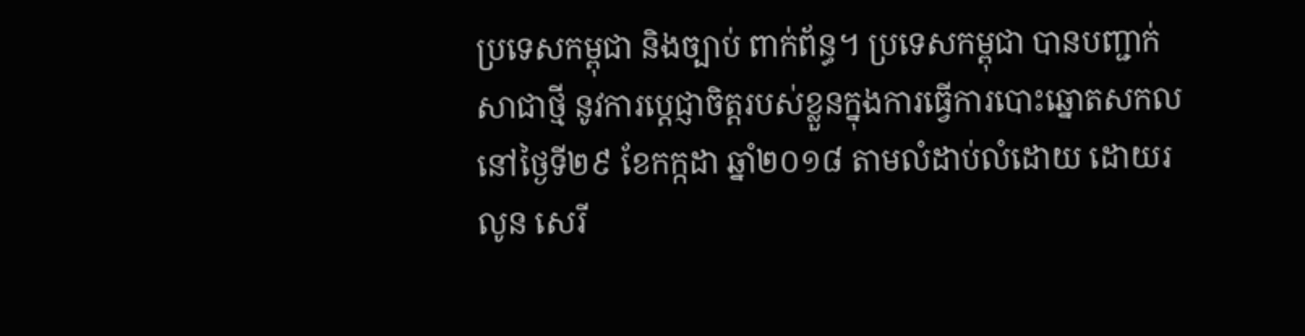ប្រទេសកម្ពុជា និងច្បាប់ ពាក់ព័ន្ធ។ ប្រទេសកម្ពុជា បានបញ្ជាក់សាជាថ្មី នូវការប្តេជ្ញាចិត្តរបស់ខ្លួនក្នុងការធ្វើការបោះឆ្នោតសកល នៅថ្ងៃទី២៩ ខែកក្កដា ឆ្នាំ២០១៨ តាមលំដាប់លំដោយ ដោយរលូន សេរី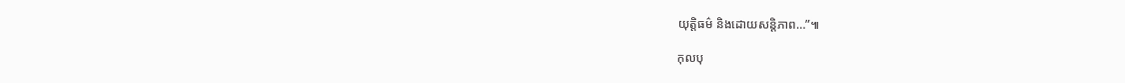យុត្តិធម៌ និងដោយសន្តិភាព…”៕

កុលបុ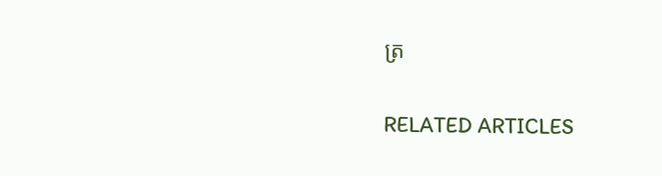ត្រ

RELATED ARTICLES